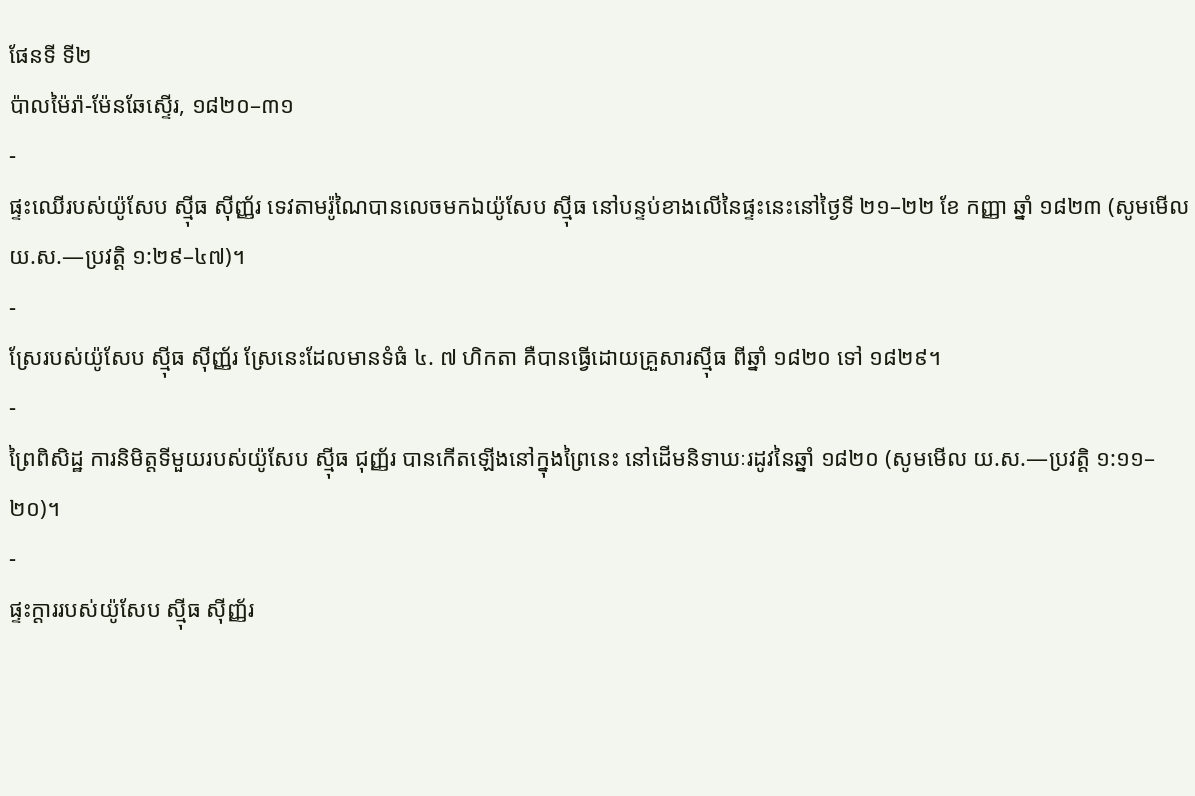ផែនទី ទី២
ប៉ាលម៉ៃរ៉ា-ម៉ែនឆែស្ទើរ, ១៨២០–៣១
-
ផ្ទះឈើរបស់យ៉ូសែប ស៊្មីធ ស៊ីញ្ញ័រ ទេវតាមរ៉ូណៃបានលេចមកឯយ៉ូសែប ស៊្មីធ នៅបន្ទប់ខាងលើនៃផ្ទះនេះនៅថ្ងៃទី ២១–២២ ខែ កញ្ញា ឆ្នាំ ១៨២៣ (សូមមើល យ.ស.—ប្រវត្តិ ១:២៩–៤៧)។
-
ស្រែរបស់យ៉ូសែប ស៊្មីធ ស៊ីញ្ញ័រ ស្រែនេះដែលមានទំធំ ៤. ៧ ហិកតា គឺបានធ្វើដោយគ្រួសារស៊្មីធ ពីឆ្នាំ ១៨២០ ទៅ ១៨២៩។
-
ព្រៃពិសិដ្ឋ ការនិមិត្តទីមួយរបស់យ៉ូសែប ស៊្មីធ ជុញ្ញ័រ បានកើតឡើងនៅក្នុងព្រៃនេះ នៅដើមនិទាឃៈរដូវនៃឆ្នាំ ១៨២០ (សូមមើល យ.ស.—ប្រវត្តិ ១:១១–២០)។
-
ផ្ទះក្ដាររបស់យ៉ូសែប ស៊្មីធ ស៊ីញ្ញ័រ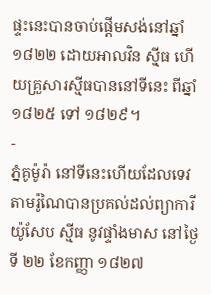ផ្ទះនេះបានចាប់ផ្ដើមសង់នៅឆ្នាំ ១៨២២ ដោយអាលវិន ស៊្មីធ ហើយគ្រួសារស៊្មីធបាននៅទីនេះ ពីឆ្នាំ ១៨២៥ ទៅ ១៨២៩។
-
ភ្នំគូម៉ូរ៉ា នៅទីនេះហើយដែលទេវតាមរ៉ូណៃបានប្រគល់ដល់ព្យាការីយ៉ូសែប ស៊្មីធ នូវផ្ទាំងមាស នៅថ្ងៃទី ២២ ខែកញ្ញា ១៨២៧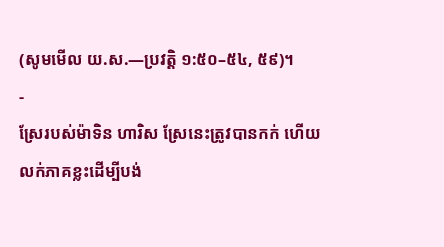(សូមមើល យ.ស.—ប្រវត្តិ ១:៥០–៥៤, ៥៩)។
-
ស្រែរបស់ម៉ាទិន ហារិស ស្រែនេះត្រូវបានកក់ ហើយលក់ភាគខ្លះដើម្បីបង់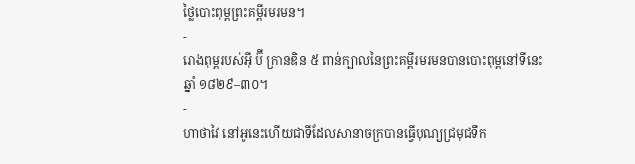ថ្លៃបោះពុម្ពព្រះគម្ពីរមរមន។
-
រោងពុម្ពរបស់អ៊ី ប៊ី ក្រានឌិន ៥ ពាន់ក្បាលនៃព្រះគម្ពីរមរមនបានបោះពុម្ពនៅទីនេះ ឆ្នាំ ១៨២៩–៣០។
-
ហាថាវៃ នៅអូនេះហើយជាទីដែលសានាចក្របានធ្វើបុណ្យជ្រមុជទឹក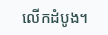លើកដំបូង។